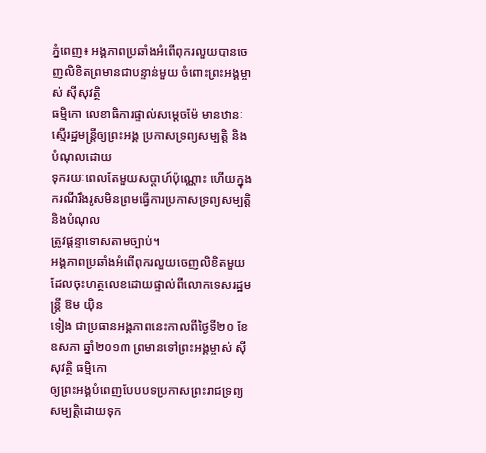ភ្នំពេញ៖ អង្គភាពប្រឆាំងអំពើពុករលួយបានចេញលិខិតព្រមានជាបន្ទាន់មួយ ចំពោះព្រះអង្គម្ចាស់ ស៊ីសុវត្ថិ
ធម្មិកោ លេខាធិការផ្ទាល់សម្តេចម៉ែ មានឋានៈស្មើរដ្ឋមន្ត្រីឲ្យព្រះអង្គ ប្រកាសទ្រព្យសម្បត្តិ និងបំណុលដោយ
ទុករយៈពេលតែមួយសប្តាហ៍ប៉ុណ្ណោះ ហើយក្នុងករណីរឹងរូសមិនព្រមធ្វើការប្រកាសទ្រព្យសម្បត្តិ និងបំណុល
ត្រូវផ្តន្ទាទោសតាមច្បាប់។
អង្គភាពប្រឆាំងអំពើពុករលួយចេញលិខិតមួយដែលចុះហត្ថលេខដោយផ្ទាល់ពីលោកទេសរដ្ឋមន្រ្តី ឱម យ៉ិន
ទៀង ជាប្រធានអង្គភាពនេះកាលពីថ្ងៃទី២០ ខែឧសភា ឆ្នាំ២០១៣ ព្រមានទៅព្រះអង្គម្ចាស់ ស៊ីសុវត្ថិ ធម្មិកោ
ឲ្យព្រះអង្គបំពេញបែបបទប្រកាសព្រះរាជទ្រព្យសម្បត្តិដោយទុក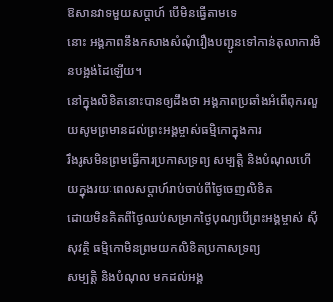ឱសានវាទមួយសប្តាហ៍ បើមិនធ្វើតាមទេ
នោះ អង្គភាពនឹងកសាងសំណុំរឿងបញ្ជូនទៅកាន់តុលាការមិនបង្អង់ដៃឡើយ។
នៅក្នុងលិខិតនោះបានឲ្យដឹងថា អង្គភាពប្រឆាំងអំពើពុករលួយសូមព្រមានដល់ព្រះអង្គម្ចាស់ធម្មិកោក្នុងការ
រឹងរូសមិនព្រមធ្វើការប្រកាសទ្រព្យ សម្បត្តិ និងបំណុលហើយក្នុងរយៈពេលសប្តាហ៍រាប់ចាប់ពីថ្ងៃចេញលិខិត
ដោយមិនគិតពីថ្ងៃឈប់សម្រាកថ្ងៃបុណ្យបើព្រះអង្គម្ចាស់ ស៊ីសុវត្ថិ ធម្មិកោមិនព្រមយកលិខិតប្រកាសទ្រព្យ
សម្បត្តិ និងបំណុល មកដល់អង្គ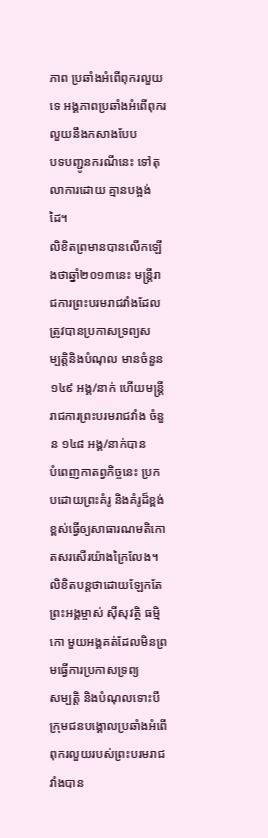ភាព ប្រឆាំងអំពើពុករលួយទេ អង្គភាពប្រឆាំងអំពើពុករលួយនឹងកសាងបែប
បទបញ្ជូនករណីនេះ ទៅតុលាការដោយ គ្មានបង្អង់ដៃ។
លិខិតព្រមានបានលើកឡើងថាឆ្នាំ២០១៣នេះ មន្ត្រីរាជការព្រះបរមរាជវាំងដែលត្រូវបានប្រកាសទ្រព្យស
ម្បត្តិនិងបំណុល មានចំនួន ១៤៩ អង្គ/នាក់ ហើយមន្ត្រីរាជការព្រះបរមរាជវាំង ចំនួន ១៤៨ អង្គ/នាក់បាន
បំពេញកាតព្វកិច្ចនេះ ប្រកបដោយព្រះគំរូ និងគំរូដ៏ខ្ពង់ខ្ពស់ធ្វើឲ្យសាធារណមតិកោតសរសើរយ៉ាងក្រៃលែង។
លិខិតបន្តថាដោយឡែកតែព្រះអង្គម្ចាស់ ស៊ីសុវត្ថិ ធម្មិកោ មួយអង្គគត់ដែលមិនព្រមធ្វើការប្រកាសទ្រព្យ
សម្បត្តិ និងបំណុលទោះបីក្រុមជនបង្គោលប្រឆាំងអំពើពុករលួយរបស់ព្រះបរមរាជវាំងបាន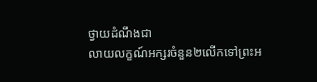ថ្វាយដំណឹងជា
លាយលក្ខណ៍អក្សរចំនួន២លើកទៅព្រះអ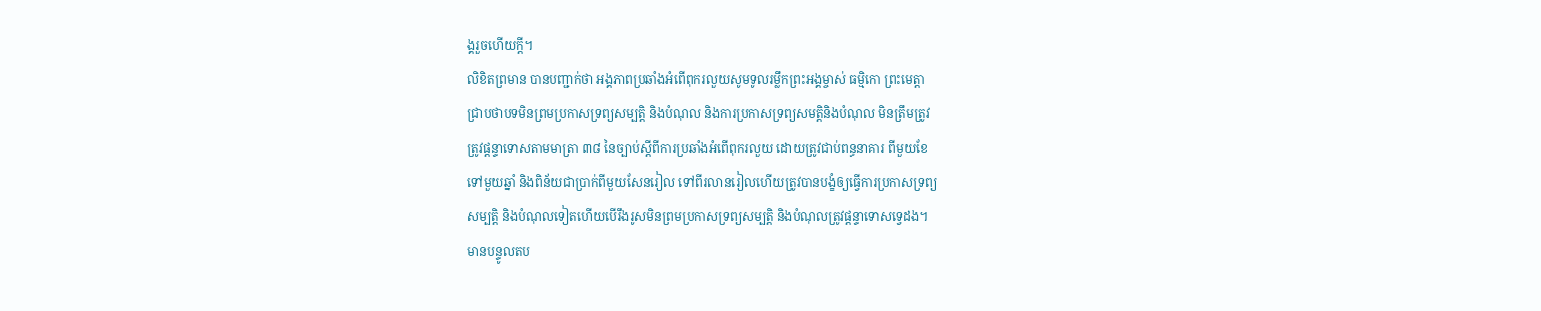ង្គរួចហើយក្តី។
លិខិតព្រមាន បានបញ្ជាក់ថា អង្គភាពប្រឆាំងអំពើពុករលួយសូមទូលរម្លឹកព្រះអង្គម្ចាស់ ធម្មិកោ ព្រះមេត្តា
ជ្រាបថាបទមិនព្រមប្រកាសទ្រព្យសម្បត្តិ និងបំណុល និងការប្រកាសទ្រព្យសមត្តិនិងបំណុល មិនត្រឹមត្រូវ
ត្រូវផ្តន្ទាទោសតាមមាត្រា ៣៨ នៃច្បាប់ស្តីពីការប្រឆាំងអំពើពុករលួយ ដោយត្រូវជាប់ពន្ធនាគារ ពីមួយខែ
ទៅមួយឆ្នាំ និងពិន័យជាប្រាក់ពីមួយសែនរៀល ទៅពីរលានរៀលហើយត្រូវបានបង្ខំឲ្យធ្វើការប្រកាសទ្រព្យ
សម្បតិ្ត និងបំណុលទៀតហើយបើរឹងរូសមិនព្រមប្រកាសទ្រព្យសម្បត្តិ និងបំណុលត្រូវផ្តន្ទាទោសទ្វេដង។
មានបន្ទូលតប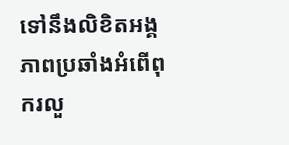ទៅនឹងលិខិតអង្គភាពប្រឆាំងអំពើពុករលួ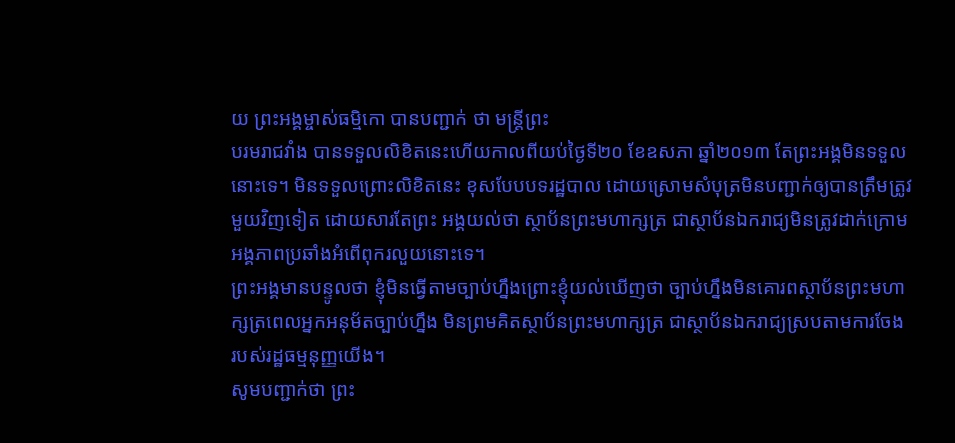យ ព្រះអង្គម្ចាស់ធម្មិកោ បានបញ្ជាក់ ថា មន្ត្រីព្រះ
បរមរាជវាំង បានទទួលលិខិតនេះហើយកាលពីយប់ថ្ងៃទី២០ ខែឧសភា ឆ្នាំ២០១៣ តែព្រះអង្គមិនទទួល
នោះទេ។ មិនទទួលព្រោះលិខិតនេះ ខុសបែបបទរដ្ឋបាល ដោយស្រោមសំបុត្រមិនបញ្ជាក់ឲ្យបានត្រឹមត្រូវ
មួយវិញទៀត ដោយសារតែព្រះ អង្គយល់ថា ស្ថាប័នព្រះមហាក្សត្រ ជាស្ថាប័នឯករាជ្យមិនត្រូវដាក់ក្រោម
អង្គភាពប្រឆាំងអំពើពុករលួយនោះទេ។
ព្រះអង្គមានបន្ទូលថា ខ្ញុំមិនធ្វើតាមច្បាប់ហ្នឹងព្រោះខ្ញុំយល់ឃើញថា ច្បាប់ហ្នឹងមិនគោរពស្ថាប័នព្រះមហា
ក្សត្រពេលអ្នកអនុម័តច្បាប់ហ្នឹង មិនព្រមគិតស្ថាប័នព្រះមហាក្សត្រ ជាស្ថាប័នឯករាជ្យស្របតាមការចែង
របស់រដ្ឋធម្មនុញ្ញយើង។
សូមបញ្ជាក់ថា ព្រះ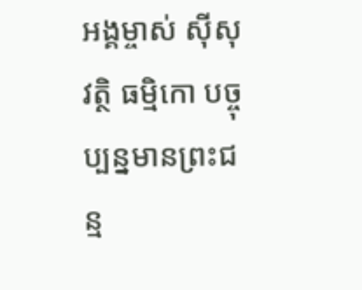អង្គម្ចាស់ ស៊ីសុវត្ថិ ធម្មិកោ បច្ចុប្បន្នមានព្រះជន្ម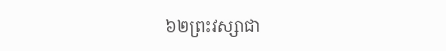៦២ព្រះវស្សាជា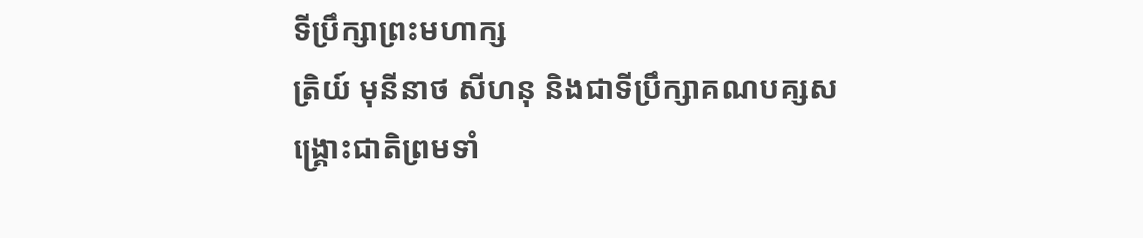ទីប្រឹក្សាព្រះមហាក្ស
ត្រិយ៍ មុនីនាថ សីហនុ និងជាទីប្រឹក្សាគណបគ្សសង្រ្គោះជាតិព្រមទាំ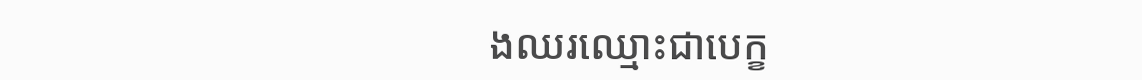ងឈរឈ្មោះជាបេក្ខ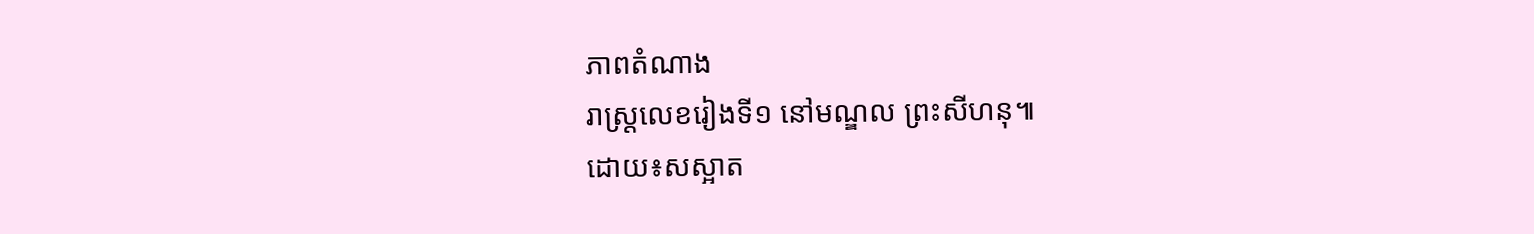ភាពតំណាង
រាស្រ្តលេខរៀងទី១ នៅមណ្ឌល ព្រះសីហនុ៕
ដោយ៖សស្អាត